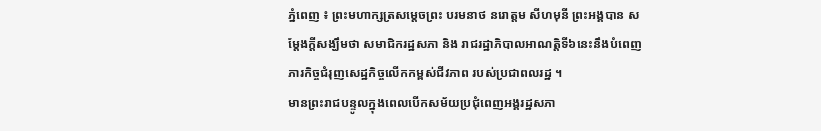ភ្នំពេញ ៖ ព្រះមហាក្សត្រសម្តេចព្រះ បរមនាថ នរោត្តម សីហមុនី ព្រះអង្គបាន សម្ដែងក្តីសង្ឃឹមថា សមាជិករដ្ឋសភា និង រាជរដ្ឋាភិបាលអាណត្តិទី៦នេះនឹងបំពេញភារកិច្ចជំរុញសេដ្ឋកិច្ចលើកកម្ពស់ជីវភាព របស់ប្រជាពលរដ្ឋ ។
មានព្រះរាជបន្ទូលក្នុងពេលបើកសម័យប្រជុំពេញអង្គរដ្ឋសភា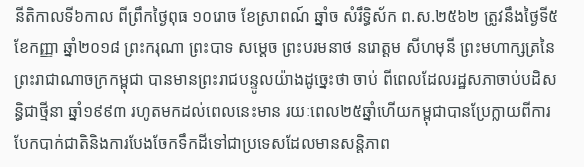នីតិកាលទី៦កាល ពីព្រឹកថ្ងៃពុធ ១០រោច ខែស្រាពណ៍ ឆ្នាំច សំរឹទ្ធិស័ក ព.ស.២៥៦២ ត្រូវនឹងថ្ងៃទី៥ ខែកញ្ញា ឆ្នាំ២០១៨ ព្រះករុណា ព្រះបាទ សម្តេច ព្រះបរមនាថ នរោត្តម សីហមុនី ព្រះមហាក្សត្រនៃព្រះរាជាណាចក្រកម្ពុជា បានមានព្រះរាជបន្ទូលយ៉ាងដូច្នេះថា ចាប់ ពីពេលដែលរដ្ឋសភាចាប់បដិសន្ធិជាថ្មីនា ឆ្នាំ១៩៩៣ រហូតមកដល់ពេលនេះមាន រយៈពេល២៥ឆ្នាំហើយកម្ពុជាបានប្រែក្លាយពីការបែកបាក់ជាតិនិងការបែងចែកទឹកដីទៅជាប្រទេសដែលមានសន្តិភាព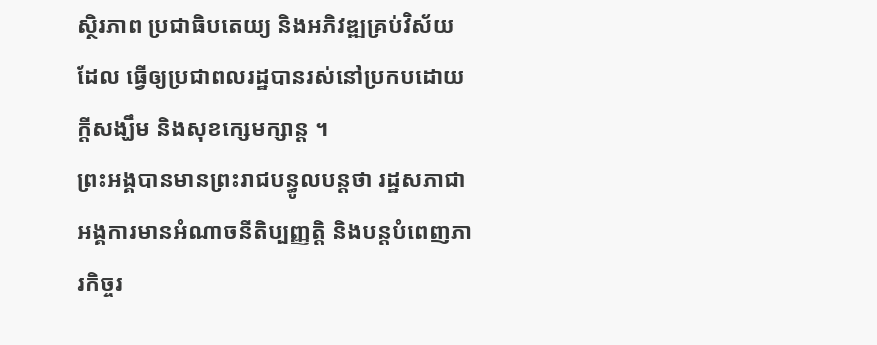ស្ថិរភាព ប្រជាធិបតេយ្យ និងអភិវឌ្ឍគ្រប់វិស័យដែល ធ្វើឲ្យប្រជាពលរដ្ឋបានរស់នៅប្រកបដោយក្តីសង្ឃឹម និងសុខក្សេមក្សាន្ត ។
ព្រះអង្គបានមានព្រះរាជបន្ធូលបន្តថា រដ្ឋសភាជាអង្គការមានអំណាចនីតិប្បញ្ញត្តិ និងបន្តបំពេញភារកិច្ចរ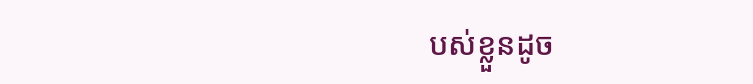បស់ខ្លួនដូច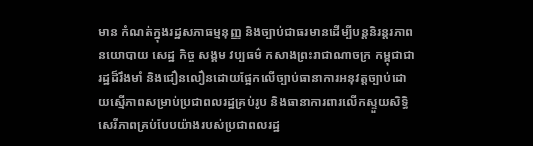មាន កំណត់ក្នុងរដ្ឋសភាធម្មនុញ្ញ និងច្បាប់ជាធរមានដើម្បីបន្តនិរន្តរភាពនយោបាយ សេដ្ឋ កិច្ច សង្គម វប្បធម៌ កសាងព្រះរាជាណាចក្រ កម្ពុជាជារដ្ឋដ៏រឹងមាំ និងជឿនលឿនដោយផ្អែកលើច្បាប់ធានាការអនុវត្តច្បាប់ដោយស្មើភាពសម្រាប់ប្រជាពលរដ្ឋគ្រប់រូប និងធានាការពារលើកស្ទួយសិទ្ធិសេរីភាពគ្រប់បែបយ៉ាងរបស់ប្រជាពលរដ្ឋ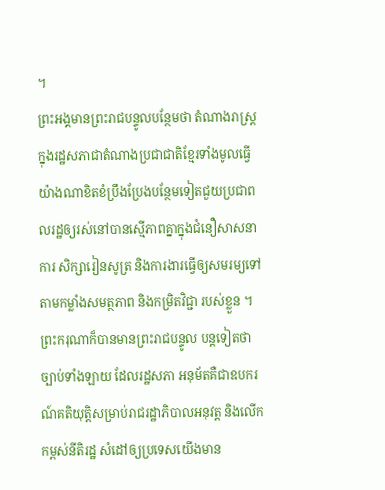។
ព្រះអង្គមានព្រះរាជបន្ទូលបន្ថែមថា តំណាងរាស្រ្តក្នុងរដ្ឋសភាជាតំណាងប្រជាជាតិខ្មែរទាំងមូលធ្វើយ៉ាងណាខិតខំប្រឹងប្រែងបន្ថែមទៀតជួយប្រជាពលរដ្ឋឲ្យរស់នៅបានស្មើភាពគ្នាក្នុងជំនឿសាសនា ការ សិក្សារៀនសូត្រ និងការងារធ្វើឲ្យសមរម្យទៅតាមកម្លាំងសមត្ថភាព និងកមិ្រតវិជ្ជា របស់ខ្លួន ។
ព្រះករុណាក៏បានមានព្រះរាជបន្ទូល បន្តទៀតថា ច្បាប់ទាំងឡាយ ដែលរដ្ឋសភា អនុម័តគឺជាឧបករណ៍គតិយុត្តិសម្រាប់រាជរដ្ឋាភិបាលអនុវត្ត និងលើកកម្ពស់នីតិរដ្ឋ សំដៅឲ្យប្រទេសយើងមាន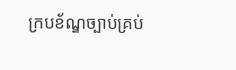ក្របខ័ណ្ឌច្បាប់គ្រប់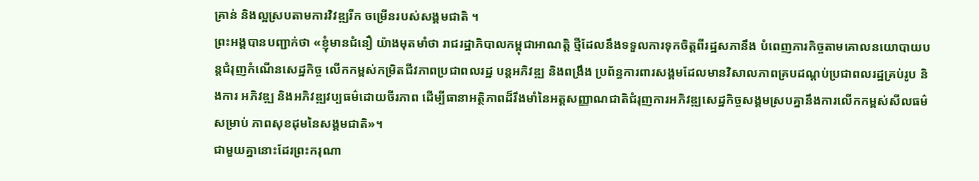គ្រាន់ និងល្អស្របតាមការវិវឌ្ឍរីក ចម្រើនរបស់សង្គមជាតិ ។
ព្រះអង្គបានបញ្ជាក់ថា «ខ្ញុំមានជំនឿ យ៉ាងមុតមាំថា រាជរដ្ឋាភិបាលកម្ពុជាអាណត្តិ ថ្មីដែលនឹងទទួលការទុកចិត្តពីរដ្ឋសភានឹង បំពេញភារកិច្ចតាមគោលនយោបាយបន្តជំរុញកំណើនសេដ្ឋកិច្ច លើកកម្ពស់កម្រិតជីវភាពប្រជាពលរដ្ឋ បន្តអភិវឌ្ឍ និងពង្រឹង ប្រព័ន្ធការពារសង្គមដែលមានវិសាលភាពគ្របដណ្តប់ប្រជាពលរដ្ឋគ្រប់រូប និងការ អភិវឌ្ឍ និងអភិវឌ្ឍវប្បធម៌ដោយចីរភាព ដើម្បីធានាអត្ថិភាពដ៏រឹងមាំនៃអត្តសញ្ញាណជាតិជំរុញការអភិវឌ្ឍសេដ្ឋកិច្ចសង្គមស្របគ្នានឹងការលើកកម្ពស់សីលធម៌សម្រាប់ ភាពសុខដុមនៃសង្គមជាតិ»។
ជាមួយគ្នានោះដែរព្រះករុណា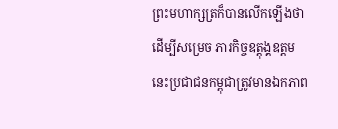ព្រះមហាក្សត្រក៏បានលើកឡើងថា ដើម្បីសម្រេច ភារកិច្ចឧត្តុង្គឧត្តមនេះប្រជាជនកម្ពុជាត្រូវមានឯកភាព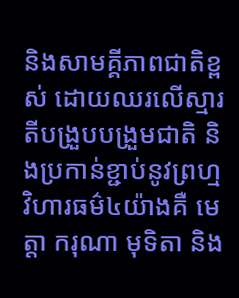និងសាមគ្គីភាពជាតិខ្ពស់ ដោយឈរលើស្មារតីបង្រួបបង្រួមជាតិ និងប្រកាន់ខ្ជាប់នូវព្រហ្មវិហារធម៌៤យ៉ាងគឺ មេត្តា ករុណា មុទិតា និង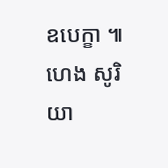ឧបេក្ខា ៕ ហេង សូរិយា